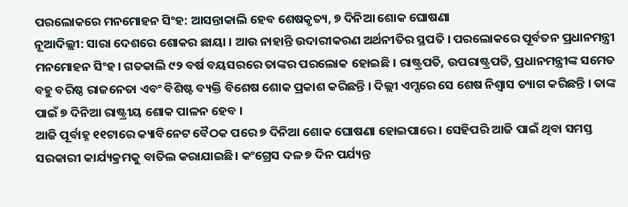ପରଲୋକରେ ମନମୋହନ ସିଂହ: ଆସନ୍ତାକାଲି ହେବ ଶେଷକୃତ୍ୟ, ୭ ଦିନିଆ ଶୋକ ଘୋଷଣା
ନୂଆଦିଲ୍ଲୀ: ସାରା ଦେଶରେ ଶୋକର ଛାୟା । ଆଉ ନାହାନ୍ତି ଉଦାରୀକରଣ ଅର୍ଥନୀତିର ସ୍ଥପତି । ପରଲୋକରେ ପୂର୍ବତନ ପ୍ରଧାନମନ୍ତ୍ରୀ ମନମୋହନ ସିଂହ। ଗତକାଲି ୯୨ ବର୍ଷ ବୟସରରେ ତାଙ୍କର ପରଲୋକ ହୋଇଛି । ରାଷ୍ଟ୍ରପତି, ଉପରାଷ୍ଟ୍ରପତି, ପ୍ରଧାନମନ୍ତ୍ରୀଙ୍କ ସମେତ ବହୁ ବରିଷ୍ଠ ରାଜନେତା ଏବଂ ବିଶିଷ୍ଟ ବ୍ୟକ୍ତି ବିଶେଷ ଶୋକ ପ୍ରକାଶ କରିଛନ୍ତି । ଦିଲ୍ଲୀ ଏମ୍ସରେ ସେ ଶେଷ ନିଶ୍ବାସ ତ୍ୟାଗ କରିଛନ୍ତି । ତାଙ୍କ ପାଇଁ ୭ ଦିନିଆ ରାଷ୍ଟ୍ରୀୟ ଶୋକ ପାଳନ ହେବ ।
ଆଜି ପୂର୍ବାହ୍ନ ୧୧ଟାରେ କ୍ୟାବିନେଟ ବୈଠକ ପରେ ୭ ଦିନିଆ ଶୋକ ଘୋଷଣା ହୋଇପାରେ । ସେହିପରି ଆଜି ପାଇଁ ଥିବା ସମସ୍ତ ସରକାରୀ କାର୍ଯ୍ୟକ୍ରମକୁ ବାତିଲ କରାଯାଇଛି। କଂଗ୍ରେସ ଦଳ ୭ ଦିନ ପର୍ଯ୍ୟନ୍ତ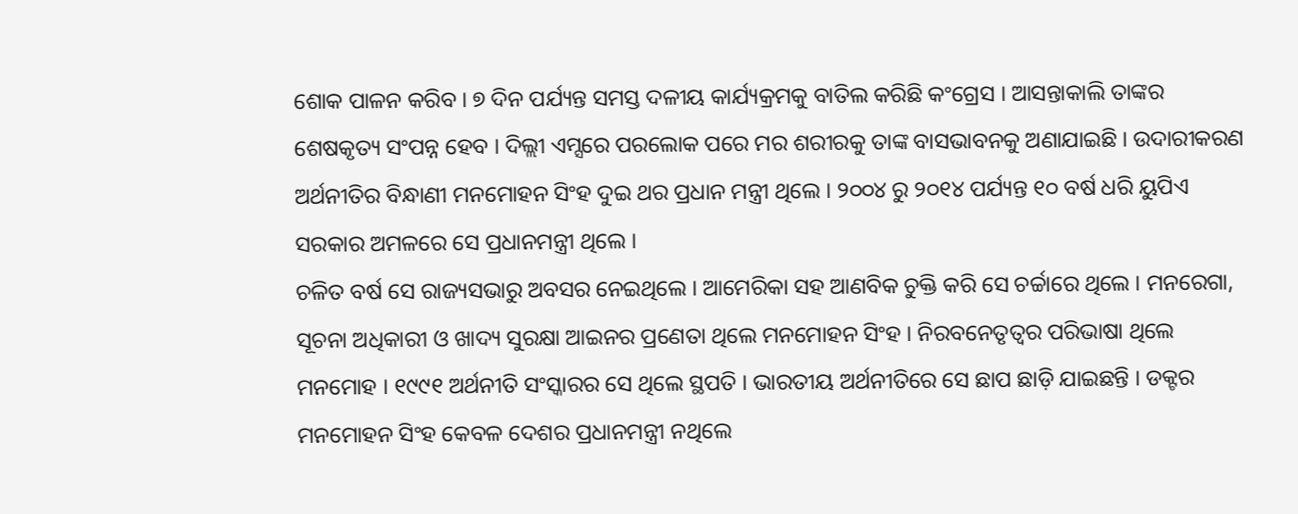ଶୋକ ପାଳନ କରିବ । ୭ ଦିନ ପର୍ଯ୍ୟନ୍ତ ସମସ୍ତ ଦଳୀୟ କାର୍ଯ୍ୟକ୍ରମକୁ ବାତିଲ କରିଛି କଂଗ୍ରେସ । ଆସନ୍ତାକାଲି ତାଙ୍କର ଶେଷକୃତ୍ୟ ସଂପନ୍ନ ହେବ । ଦିଲ୍ଲୀ ଏମ୍ସରେ ପରଲୋକ ପରେ ମର ଶରୀରକୁ ତାଙ୍କ ବାସଭାବନକୁ ଅଣାଯାଇଛି । ଉଦାରୀକରଣ ଅର୍ଥନୀତିର ବିନ୍ଧାଣୀ ମନମୋହନ ସିଂହ ଦୁଇ ଥର ପ୍ରଧାନ ମନ୍ତ୍ରୀ ଥିଲେ । ୨୦୦୪ ରୁ ୨୦୧୪ ପର୍ଯ୍ୟନ୍ତ ୧୦ ବର୍ଷ ଧରି ୟୁପିଏ ସରକାର ଅମଳରେ ସେ ପ୍ରଧାନମନ୍ତ୍ରୀ ଥିଲେ ।
ଚଳିତ ବର୍ଷ ସେ ରାଜ୍ୟସଭାରୁ ଅବସର ନେଇଥିଲେ । ଆମେରିକା ସହ ଆଣବିକ ଚୁକ୍ତି କରି ସେ ଚର୍ଚ୍ଚାରେ ଥିଲେ । ମନରେଗା, ସୂଚନା ଅଧିକାରୀ ଓ ଖାଦ୍ୟ ସୁରକ୍ଷା ଆଇନର ପ୍ରଣେତା ଥିଲେ ମନମୋହନ ସିଂହ । ନିରବନେତୃତ୍ବର ପରିଭାଷା ଥିଲେ ମନମୋହ । ୧୯୯୧ ଅର୍ଥନୀତି ସଂସ୍କାରର ସେ ଥିଲେ ସ୍ଥପତି । ଭାରତୀୟ ଅର୍ଥନୀତିରେ ସେ ଛାପ ଛାଡ଼ି ଯାଇଛନ୍ତି । ଡକ୍ଟର ମନମୋହନ ସିଂହ କେବଳ ଦେଶର ପ୍ରଧାନମନ୍ତ୍ରୀ ନଥିଲେ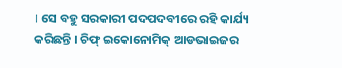। ସେ ବହୁ ସରକାରୀ ପଦପଦବୀରେ ରହି କାର୍ଯ୍ୟ କରିଛନ୍ତି । ଚିଫ୍ ଇକୋନୋମିକ୍ ଆଡଭାଇଜର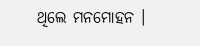ଥିଲେ ମନମୋହନ ।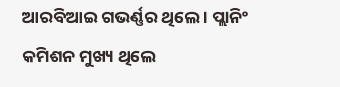ଆରବିଆଇ ଗଭର୍ଣ୍ଣର ଥିଲେ । ପ୍ଲାନିଂ କମିଶନ ମୁଖ୍ୟ ଥିଲେ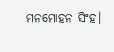ମନମୋହନ ସିଂହ।